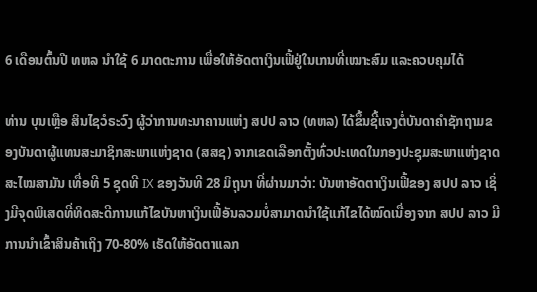6 ເດືອນຕົ້ນປີ ທຫລ ນໍາໃຊ້ 6 ມາດຕະການ ເພື່ອໃຫ້ອັດຕາເງິນເຟີ້ຢູ່ໃນເກນທີ່ເໝາະສົມ ແລະຄວບຄຸມໄດ້

ທ່ານ ບຸນເຫຼືອ ສິນໄຊວໍຣະວົງ ຜູ້ວ່າການທະນາຄານແຫ່ງ ສປປ ລາວ (ທຫລ) ໄດ້ຂຶ້ນຊີ້ແຈງຕໍ່ບັນດາຄຳຊັກຖາມຂອງບັນດາຜູ້ແທນສະມາຊິກສະພາແຫ່ງຊາດ (ສສຊ) ຈາກເຂດເລືອກຕັ້ງທົ່ວປະເທດໃນກອງປະຊຸມສະພາແຫ່ງຊາດ ສະໄໝສາມັນ ເທື່ອທີ 5 ຊຸດທີ IX ຂອງວັນທີ 28 ມິຖຸນາ ທີ່ຜ່ານມາວ່າ: ບັນຫາອັດຕາເງິນເຟີ້ຂອງ ສປປ ລາວ ເຊິ່ງມີຈຸດພິເສດທີ່ທິດສະດີການແກ້ໄຂບັນຫາເງິນເຟີ້ອັນລວມບໍ່ສາມາດນຳໃຊ້ແກ້ໄຂໄດ້ໝົດເນື່ອງຈາກ ສປປ ລາວ ມີການນຳເຂົ້າສິນຄ້າເຖິງ 70-80% ເຮັດໃຫ້ອັດຕາແລກ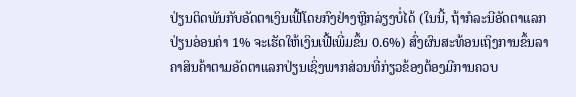ປ່ຽນຕິດພັນກັບອັດຕາເງິນເຟີ້ໂດຍກົງຢ່າງຫຼີກລ່ຽງບໍ່ໄດ້ (ໃນນີ້, ຖ້າກໍລະນີອັດຕາແລກປ່ຽນອ່ອນຄ່າ 1% ຈະເຮັດໃຫ້ເງິນເຟີ້ເພີ່ມຂຶ້ນ 0.6%) ສົ່ງຜົນສະທ້ອນເຖິງການຂຶ້ນລາຄາສິນຄ້າຕາມອັດຕາແລກປ່ຽນເຊິ່ງພາກສ່ວນທີ່ກ່ຽວຂ້ອງຕ້ອງມີການຄວບ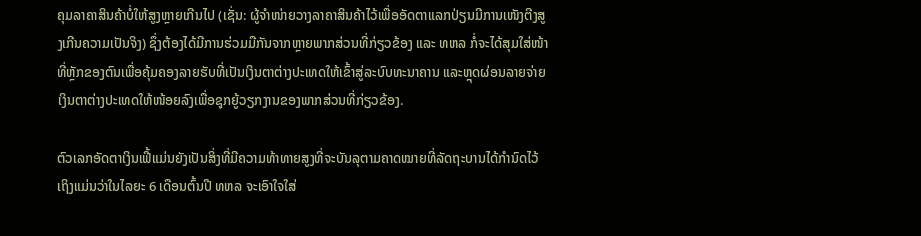ຄຸມລາຄາສິນຄ້າບໍ່ໃຫ້ສູງຫຼາຍເກີນໄປ (ເຊັ່ນ: ຜູ້ຈຳໜ່າຍວາງລາຄາສິນຄ້າໄວ້ເພື່ອອັດຕາແລກປ່ຽນມີການເໜັງຕີງສູງເກີນຄວາມເປັນຈິງ) ຊຶ່ງຕ້ອງໄດ້ມີການຮ່ວມມືກັນຈາກຫຼາຍພາກສ່ວນທີ່ກ່ຽວຂ້ອງ ແລະ ທຫລ ກໍ່ຈະໄດ້ສຸມໃສ່ໜ້າທີ່ຫຼັກຂອງຕົນເພື່ອຄຸ້ມຄອງລາຍຮັບທີ່ເປັນເງິນຕາຕ່າງປະເທດໃຫ້ເຂົ້າສູ່ລະບົບທະນາຄານ ແລະຫຼຸດຜ່ອນລາຍຈ່າຍເງິນຕາຕ່າງປະເທດໃຫ້ໜ້ອຍລົງເພື່ອຊຸກຍູ້ວຽກງານຂອງພາກສ່ວນທີ່ກ່ຽວຂ້ອງ.

ຕົວເລກອັດຕາເງິນເຟີ້ແມ່ນຍັງເປັນສິ່ງທີ່ມີຄວາມທ້າທາຍສູງທີ່ຈະບັນລຸຕາມຄາດໝາຍທີ່ລັດຖະບານໄດ້ກໍານົດໄວ້ເຖິງແມ່ນວ່າໃນໄລຍະ 6 ເດືອນຕົ້ນປີ ທຫລ ຈະເອົາໃຈໃສ່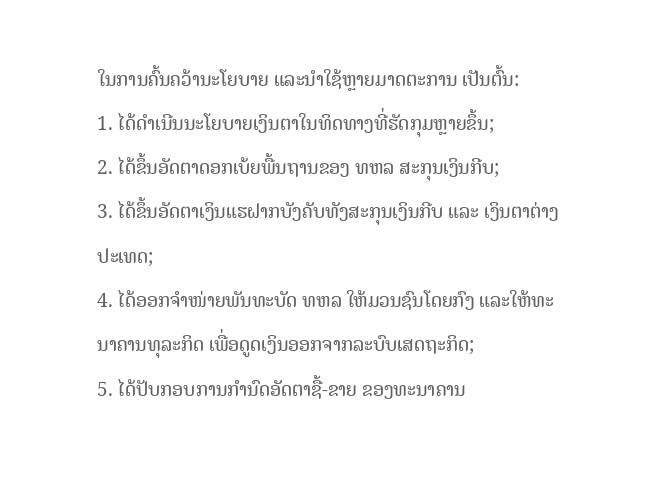ໃນການຄົ້ນຄວ້ານະໂຍບາຍ ແລະນໍາໃຊ້ຫຼາຍມາດຕະການ ເປັນຕົ້ນ:
1. ໄດ້ດໍາເນີນນະໂຍບາຍເງິນຕາໃນທິດທາງທີ່ຮັດກຸມຫຼາຍຂຶ້ນ;
2. ໄດ້ຂຶ້ນອັດຕາດອກເບ້ຍພື້ນຖານຂອງ ທຫລ ສະກຸນເງິນກີບ;
3. ໄດ້ຂຶ້ນອັດຕາເງິນແຮຝາກບັງຄັບທັງສະກຸນເງິນກີບ ແລະ ເງິນຕາຕ່າງປະເທດ;
4. ໄດ້ອອກຈໍາໜ່າຍພັນທະບັດ ທຫລ ໃຫ້ມວນຊົນໂດຍກົງ ແລະໃຫ້ທະນາຄານທຸລະກິດ ເພື່ອດູດເງິນອອກຈາກລະບົບເສດຖະກິດ;
5. ໄດ້ປັບກອບການກໍານົດອັດຕາຊື້-ຂາຍ ຂອງທະນາຄານ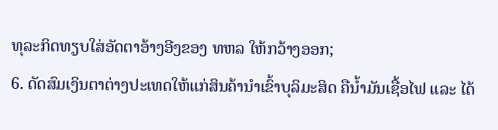ທຸລະກິດທຽບໃສ່ອັດຕາອ້າງອີງຂອງ ທຫລ ໃຫ້ກວ້າງອອກ;
6. ດັດສົມເງິນຕາຕ່າງປະເທດໃຫ້ແກ່ສິນຄ້ານໍາເຂົ້າບຸລິມະສິດ ຄືນໍ້າມັນເຊື້ອໄຟ ແລະ ໄດ້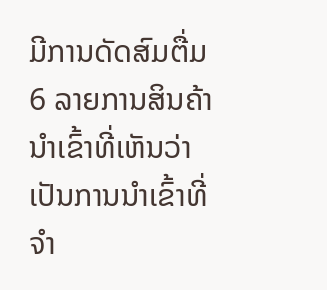ມີການດັດສົມຕື່ມ 6 ລາຍການສິນຄ້ານໍາເຂົ້າທີ່ເຫັນວ່າເປັນການນໍາເຂົ້າທີ່ຈໍາ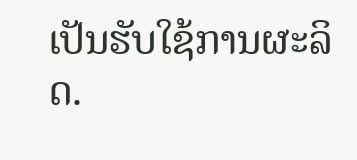ເປັນຮັບໃຊ້ການຜະລິດ.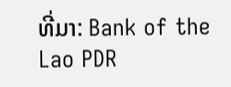ທີ່ມາ: Bank of the Lao PDR